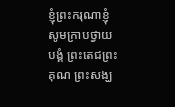ខ្ញុំព្រះករុណាខ្ញុំ សូមក្រាបថ្វាយបង្គំ ព្រះតេជព្រះគុណ ព្រះសង្ឃ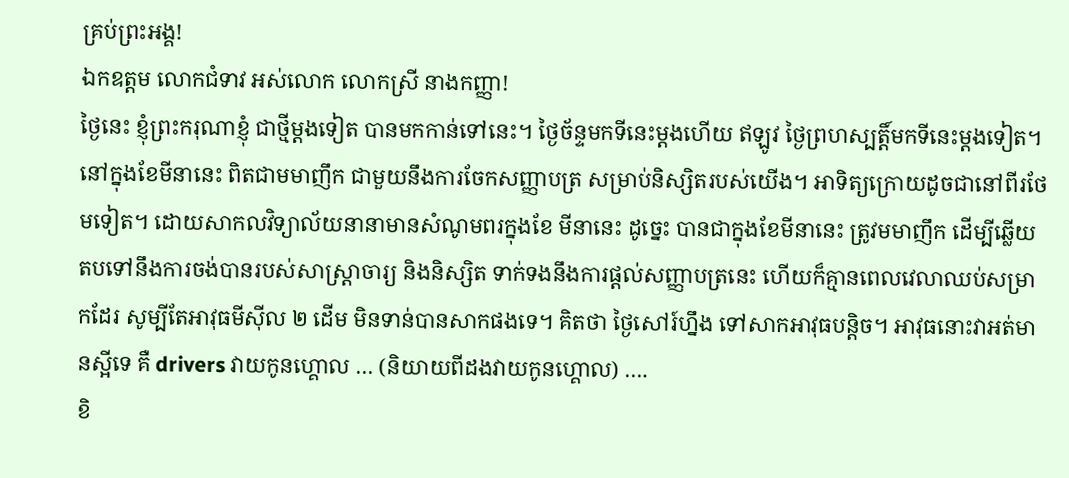គ្រប់ព្រះអង្គ!
ឯកឧត្តម លោកជំទាវ អស់លោក លោកស្រី នាងកញ្ញា!
ថ្ងៃនេះ ខ្ញុំព្រះករុណាខ្ញុំ ជាថ្មីម្ដងទៀត បានមកកាន់ទៅនេះ។ ថ្ងៃច័ន្ទមកទីនេះម្ដងហើយ ឥឡូវ ថ្ងៃព្រហស្បត្តិ៍មកទីនេះម្តងទៀត។ នៅក្នុងខែមីនានេះ ពិតជាមមាញឹក ជាមួយនឹងការចែកសញ្ញាបត្រ សម្រាប់និស្សិតរបស់យើង។ អាទិត្យក្រោយដូចជានៅពីរថែមទៀត។ ដោយសាកលវិទ្យាល័យនានាមានសំណូមពរក្នុងខែ មីនានេះ ដូច្នេះ បានជាក្នុងខែមីនានេះ ត្រូវមមាញឹក ដើម្បីឆ្លើយតបទៅនឹងការចង់បានរបស់សាស្រ្តាចារ្យ និងនិស្សិត ទាក់ទងនឹងការផ្តល់សញ្ញាបត្រនេះ ហើយក៏គ្មានពេលវេលាឈប់សម្រាកដែរ សូម្បីតែអាវុធមីស៊ីល ២ ដើម មិនទាន់បានសាកផងទេ។ គិតថា ថ្ងៃសៅរ៍ហ្នឹង ទៅសាកអាវុធបន្តិច។ អាវុធនោះវាអត់មានស្អីទេ គឺ drivers វាយកូនហ្គោល … (និយាយពីដងវាយកូនហ្គោល) ….
ខិ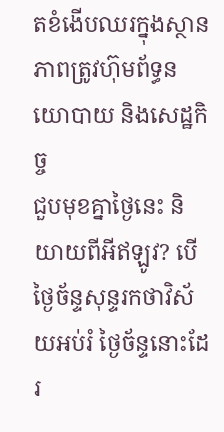តខំងើបឈរក្នុងស្ថានភាពត្រូវហ៊ុមព័ទ្ធនយោបាយ និងសេដ្ឋកិច្ច
ជួបមុខគ្នាថ្ងៃនេះ និយាយពីអីឥឡូវ? បើថ្ងៃច័ន្ទសុន្ទរកថាវិស័យអប់រំ ថ្ងៃច័ន្ទនោះដែរ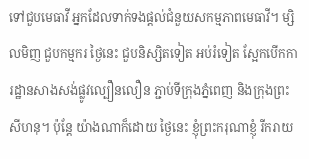ទៅជួបមេធាវី អ្នកដែលទាក់ទងផ្តល់ជំនួយសកម្មភាពមេធាវី។ ម្សិលមិញ ជួបកម្មករ ថ្ងៃនេះ ជួបនិស្សិតទៀត អប់រំទៀត ស្អែកបើកការដ្ឋានសាងសង់ផ្លូវល្បឿនលឿន ភ្ជាប់ទីក្រុងភ្នំពេញ និងក្រុងព្រះសីហនុ។ ប៉ុន្តែ យ៉ាងណាក៏ដោយ ថ្ងៃនេះ ខ្ញុំព្រះករុណាខ្ញុំ រីករាយ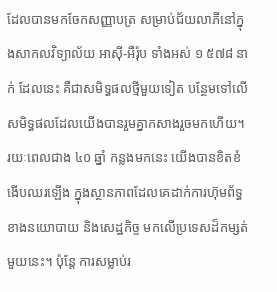ដែលបានមកចែកសញ្ញាបត្រ សម្រាប់ជ័យលាភីនៅក្នុងសាកលវិទ្យាល័យ អាស៊ី-អឺរ៉ុប ទាំងអស់ ១ ៥៧៨ នាក់ ដែលនេះ គឺជាសមិទ្ធផលថ្មីមួយទៀត បន្ថែមទៅលើសមិទ្ធផលដែលយើងបានរួមគ្នាកសាងរួចមកហើយ។ រយៈពេលជាង ៤០ ឆ្នាំ កន្លងមកនេះ យើងបានខិតខំងើបឈរឡើង ក្នុងស្ថានភាពដែលគេដាក់ការហ៊ុមព័ទ្ធខាងនយោបាយ និងសេដ្ឋកិច្ច មកលើប្រទេសដ៏កម្សត់មួយនេះ។ ប៉ុន្តែ ការសម្លាប់រ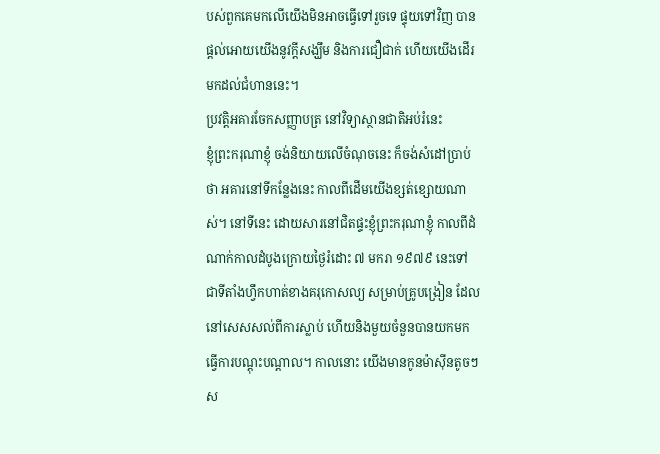បស់ពួកគេមកលើយើងមិនអាចធ្វើទៅរួចទេ ផ្ទុយទៅវិញ បានផ្តល់អោយយើងនូវក្តីសង្ឃឹម និងការជឿជាក់ ហើយយើងដើរមកដល់ជំហាននេះ។
ប្រវត្តិអគារចែកសញ្ញាបត្រ នៅវិទ្យាស្ថានជាតិអប់រំនេះ
ខ្ញុំព្រះករុណាខ្ញុំ ចង់និយាយលើចំណុចនេះ ក៏ចង់សំដៅប្រាប់ថា អគារនៅទីកន្លែងនេះ កាលពីដើមយើងខ្សត់ខ្សោយណាស់។ នៅទីនេះ ដោយសារនៅជិតផ្ទះខ្ញុំព្រះករុណាខ្ញុំ កាលពីដំណាក់កាលដំបូងក្រោយថ្ងៃរំដោះ ៧ មករា ១៩៧៩ នេះទៅជាទីតាំងហ្វឹកហាត់ខាងគរុកោសល្យ សម្រាប់គ្រូបង្រៀន ដែលនៅសេសសល់ពីការស្លាប់ ហើយនិងមួយចំនួនបានយកមកធ្វើការបណ្តុះបណ្តាល។ កាលនោះ យើងមានកូនម៉ាស៊ីនតូចៗស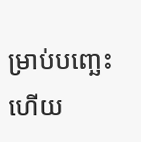ម្រាប់បញ្ឆេះ ហើយ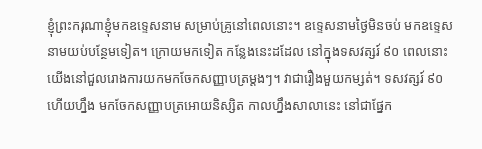ខ្ញុំព្រះករុណាខ្ញុំមកឧទ្ទេសនាម សម្រាប់គ្រូនៅពេលនោះ។ ឧទ្ទេសនាមថ្ងៃមិនចប់ មកឧទ្ទេសនាមយប់បន្ថែមទៀត។ ក្រោយមកទៀត កន្លែងនេះដដែល នៅក្នុងទសវត្សរ៍ ៩០ ពេលនោះយើងនៅជួលរោងការយកមកចែកសញ្ញាបត្រម្តងៗ។ វាជារឿងមួយកម្សត់។ ទសវត្សរ៍ ៩០ ហើយហ្នឹង មកចែកសញ្ញាបត្រអោយនិស្សិត កាលហ្នឹងសាលានេះ នៅជាផ្នែក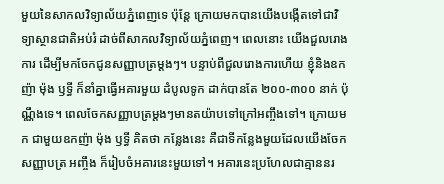មួយនៃសាកលវិទ្យាល័យភ្នំពេញទេ ប៉ុន្តែ ក្រោយមកបានយើងបង្កើតទៅជាវិទ្យាស្ថានជាតិអប់រំ ដាច់ពីសាកលវិទ្យាល័យភ្នំពេញ។ ពេលនោះ យើងជួលរោងការ ដើម្បីមកចែកជូនសញ្ញាបត្រម្តងៗ។ បន្ទាប់ពីជួលរោងការហើយ ខ្ញុំនិងឧកញ៉ា ម៉ុង ឫទ្ធី ក៏នាំគ្នាធ្វើអគារមួយ ដំបូលទូក ដាក់បានតែ ២០០-៣០០ នាក់ ប៉ុណ្ណឹងទេ។ ពេលចែកសញ្ញាបត្រម្តងៗមានតយ៉ាបទៅក្រៅអញ្ចឹងទៅ។ ក្រោយមក ជាមួយឧកញ៉ា ម៉ុង ឫទ្ធី គិតថា កន្លែងនេះ គឺជាទីកន្លែងមួយដែលយើងចែកសញ្ញាបត្រ អញ្ចឹង ក៏រៀបចំអគារនេះមួយទៅ។ អគារនេះប្រហែលជាគ្មាននរ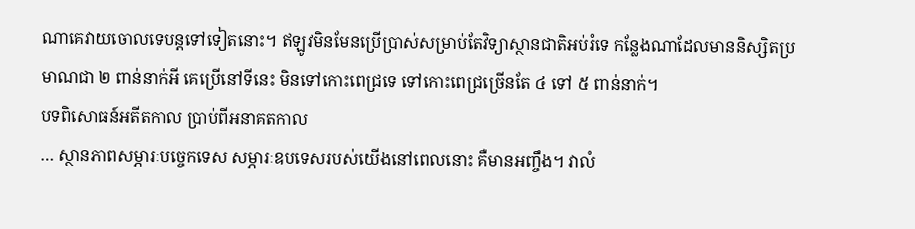ណាគេវាយចោលទេបន្តទៅទៀតនោះ។ ឥឡូវមិនមែនប្រើប្រាស់សម្រាប់តែវិទ្យាស្ថានជាតិអប់រំទេ កន្លែងណាដែលមាននិស្សិតប្រមាណជា ២ ពាន់នាក់អី គេប្រើនៅទីនេះ មិនទៅកោះពេជ្រទេ ទៅកោះពេជ្រច្រើនតែ ៤ ទៅ ៥ ពាន់នាក់។
បទពិសោធន៍អតីតកាល ប្រាប់ពីអនាគតកាល
… ស្ថានភាពសម្ភារៈបច្ចេកទេស សម្ភារៈឧបទេសរបស់យើងនៅពេលនោះ គឺមានអញ្ចឹង។ វាលំ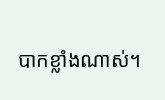បាកខ្លាំងណាស់។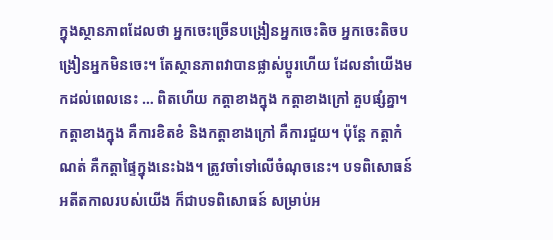ក្នុងស្ថានភាពដែលថា អ្នកចេះច្រើនបង្រៀនអ្នកចេះតិច អ្នកចេះតិចបង្រៀនអ្នកមិនចេះ។ តែស្ថានភាពវាបានផ្លាស់ប្តូរហើយ ដែលនាំយើងមកដល់ពេលនេះ … ពិតហើយ កត្តាខាងក្នុង កត្តាខាងក្រៅ គួបផ្សំគ្នា។ កត្តាខាងក្នុង គឺការខិតខំ និងកត្តាខាងក្រៅ គឺការជួយ។ ប៉ុន្តែ កត្តាកំណត់ គឺកត្តាផ្ទៃក្នុងនេះឯង។ ត្រូវចាំទៅលើចំណុចនេះ។ បទពិសោធន៍អតីតកាលរបស់យើង ក៏ជាបទពិសោធន៍ សម្រាប់អ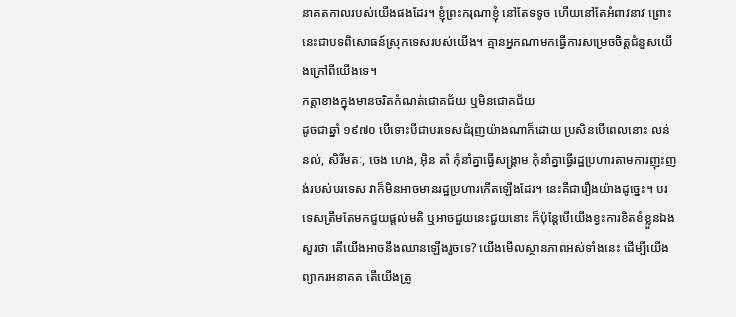នាគតកាលរបស់យើងផងដែរ។ ខ្ញុំព្រះករុណាខ្ញុំ នៅតែទទូច ហើយនៅតែអំពាវនាវ ព្រោះនេះជាបទពិសោធន៍ស្រុកទេសរបស់យើង។ គ្មានអ្នកណាមកធ្វើការសម្រេចចិត្តជំនួសយើងក្រៅពីយើងទេ។
កត្តាខាងក្នុងមានចរិតកំណត់ជោគជ័យ ឬមិនជោគជ័យ
ដូចជាឆ្នាំ ១៩៧០ បើទោះបីជាបរទេសជំរុញយ៉ាងណាក៏ដោយ ប្រសិនបើពេលនោះ លន់ នល់, សិរីមតៈ, ចេង ហេង, អ៊ិន តាំ កុំនាំគ្នាធ្វើសង្រ្គាម កុំនាំគ្នាធ្វើរដ្ឋប្រហារតាមការញុះញង់របស់បរទេស វាក៏មិនអាចមានរដ្ឋប្រហារកើតឡើងដែរ។ នេះគឺជារឿងយ៉ាងដូច្នេះ។ បរទេសត្រឹមតែមកជួយផ្ដល់មតិ ឬអាចជួយនេះជួយនោះ ក៏ប៉ុន្តែបើយើងខ្វះការខិតខំខ្លួនឯង សួរថា តើយើងអាចនឹងឈានឡើងរួចទេ? យើងមើលស្ថានភាពអស់ទាំងនេះ ដើម្បីយើងព្យាករអនាគត តើយើងត្រូ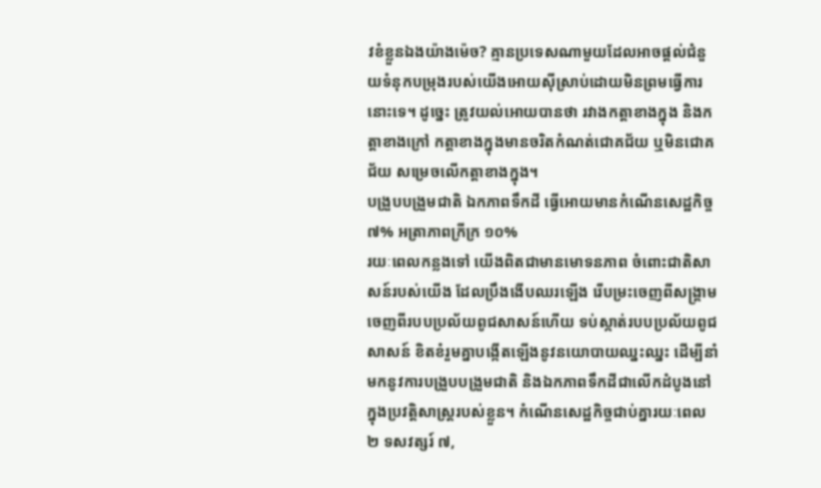វខំខ្លួនឯងយ៉ាងម៉េច? គ្មានប្រទេសណាមួយដែលអាចផ្ដល់ជំនួយទំនុកបម្រុងរបស់យើងអោយស៊ីស្រាប់ដោយមិនព្រមធ្វើការនោះទេ។ ដូច្នេះ ត្រូវយល់អោយបានថា រវាងកត្តាខាងក្នុង និងកត្តាខាងក្រៅ កត្តាខាងក្នុងមានចរិតកំណត់ជោគជ័យ ឬមិនជោគជ័យ សម្រេចលើកត្តាខាងក្នុង។
បង្រួបបង្រួមជាតិ ឯកភាពទឹកដី ធ្វើអោយមានកំណើនសេដ្ឋកិច្ច ៧% អត្រាភាពក្រីក្រ ១០%
រយៈពេលកន្លងទៅ យើងពិតជាមានមោទនភាព ចំពោះជាតិសាសន៍របស់យើង ដែលប្រឹងងើបឈរឡើង រើបម្រះចេញពីសង្រ្គាម ចេញពីរបបប្រល័យពូជសាសន៍ហើយ ទប់ស្កាត់របបប្រល័យពូជសាសន៍ ខិតខំរួមគ្នាបង្កើតឡើងនូវនយោបាយឈ្នះឈ្នះ ដើម្បីនាំមកនូវការបង្រួបបង្រួមជាតិ និងឯកភាពទឹកដីជាលើកដំបូងនៅក្នុងប្រវត្តិសាស្រ្តរបស់ខ្លួន។ កំណើនសេដ្ឋកិច្ចជាប់គ្នារយៈពេល ២ ទសវត្សរ៍ ៧,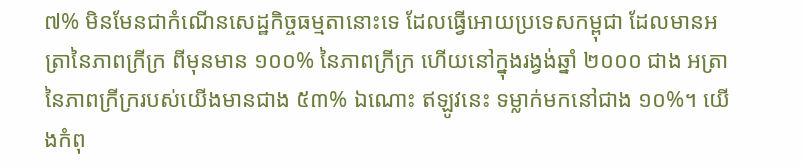៧% មិនមែនជាកំណើនសេដ្ឋកិច្ចធម្មតានោះទេ ដែលធ្វើអោយប្រទេសកម្ពុជា ដែលមានអត្រានៃភាពក្រីក្រ ពីមុនមាន ១០០% នៃភាពក្រីក្រ ហើយនៅក្នុងរង្វង់ឆ្នាំ ២០០០ ជាង អត្រានៃភាពក្រីក្ររបស់យើងមានជាង ៥៣% ឯណោះ ឥឡូវនេះ ទម្លាក់មកនៅជាង ១០%។ យើងកំពុ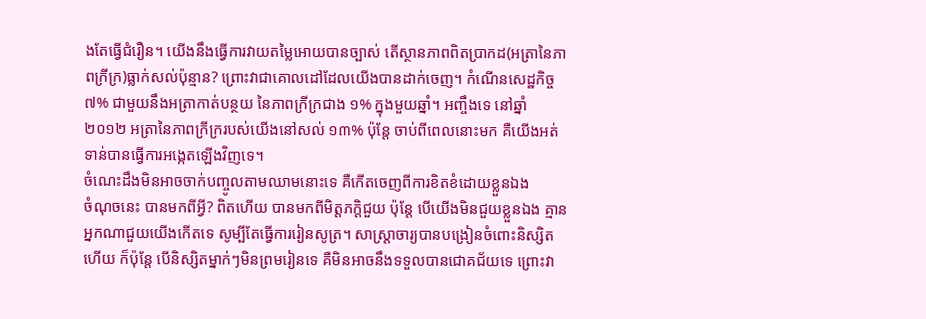ងតែធ្វើជំរឿន។ យើងនឹងធ្វើការវាយតម្លៃអោយបានច្បាស់ តើស្ថានភាពពិតប្រាកដ(អត្រានៃភាពក្រីក្រ)ធ្លាក់សល់ប៉ុន្មាន? ព្រោះវាជាគោលដៅដែលយើងបានដាក់ចេញ។ កំណើនសេដ្ឋកិច្ច ៧% ជាមួយនឹងអត្រាកាត់បន្ថយ នៃភាពក្រីក្រជាង ១% ក្នុងមួយឆ្នាំ។ អញ្ចឹងទេ នៅឆ្នាំ ២០១២ អត្រានៃភាពក្រីក្ររបស់យើងនៅសល់ ១៣% ប៉ុន្តែ ចាប់ពីពេលនោះមក គឺយើងអត់ទាន់បានធ្វើការអង្កេតឡើងវិញទេ។
ចំណេះដឹងមិនអាចចាក់បញ្ចូលតាមឈាមនោះទេ គឺកើតចេញពីការខិតខំដោយខ្លួនឯង
ចំណុចនេះ បានមកពីអ្វី? ពិតហើយ បានមកពីមិត្តភក្ដិជួយ ប៉ុន្តែ បើយើងមិនជួយខ្លួនឯង គ្មានអ្នកណាជួយយើងកើតទេ សូម្បីតែធ្វើការរៀនសូត្រ។ សាស្រ្តាចារ្យបានបង្រៀនចំពោះនិស្សិតហើយ ក៏ប៉ុន្តែ បើនិស្សិតម្នាក់ៗមិនព្រមរៀនទេ គឺមិនអាចនឹងទទួលបានជោគជ័យទេ ព្រោះវា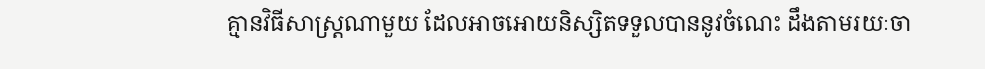គ្មានវិធីសាស្រ្តណាមួយ ដែលអាចអោយនិស្សិតទទួលបាននូវចំណេះ ដឹងតាមរយៈចា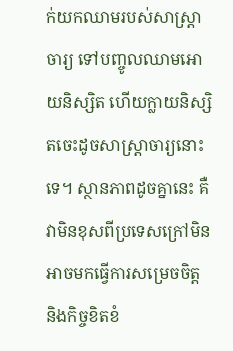ក់យកឈាមរបស់សាស្រ្តាចារ្យ ទៅបញ្ចូលឈាមអោយនិស្សិត ហើយក្លាយនិស្សិតចេះដូចសាស្រ្តាចារ្យនោះទេ។ ស្ថានភាពដូចគ្នានេះ គឺវាមិនខុសពីប្រទេសក្រៅមិនអាចមកធ្វើការសម្រេចចិត្ត និងកិច្ចខិតខំ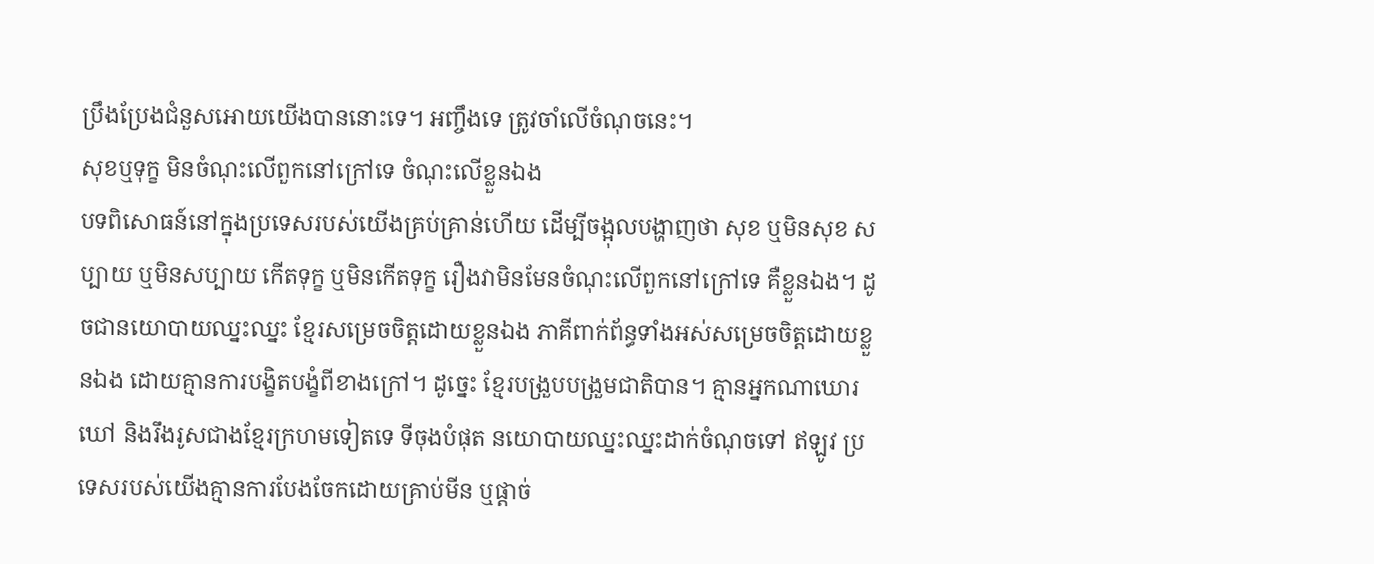ប្រឹងប្រែងជំនួសអោយយើងបាននោះទេ។ អញ្ចឹងទេ ត្រូវចាំលើចំណុចនេះ។
សុខឬទុក្ខ មិនចំណុះលើពួកនៅក្រៅទេ ចំណុះលើខ្លួនឯង
បទពិសោធន៍នៅក្នុងប្រទេសរបស់យើងគ្រប់គ្រាន់ហើយ ដើម្បីចង្អុលបង្ហាញថា សុខ ឬមិនសុខ សប្បាយ ឬមិនសប្បាយ កើតទុក្ខ ឬមិនកើតទុក្ខ រឿងវាមិនមែនចំណុះលើពួកនៅក្រៅទេ គឺខ្លួនឯង។ ដូចជានយោបាយឈ្នះឈ្នះ ខ្មែរសម្រេចចិត្តដោយខ្លួនឯង ភាគីពាក់ព័ន្ធទាំងអស់សម្រេចចិត្តដោយខ្លួនឯង ដោយគ្មានការបង្ខិតបង្ខំពីខាងក្រៅ។ ដូច្នេះ ខ្មែរបង្រួបបង្រួមជាតិបាន។ គ្មានអ្នកណាឃោរឃៅ និងរឹងរូសជាងខ្មែរក្រហមទៀតទេ ទីចុងបំផុត នយោបាយឈ្នះឈ្នះដាក់ចំណុចទៅ ឥឡូវ ប្រទេសរបស់យើងគ្មានការបែងចែកដោយគ្រាប់មីន ឬផ្ដាច់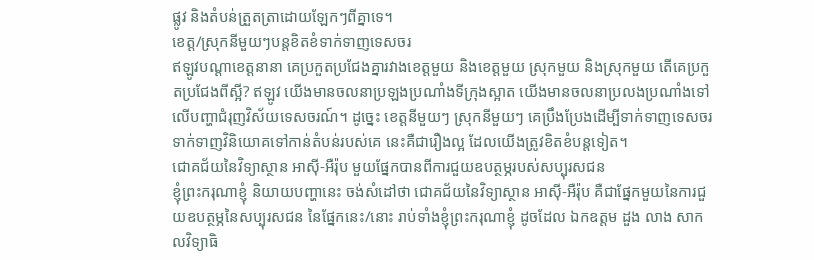ផ្លូវ និងតំបន់ត្រួតត្រាដោយឡែកៗពីគ្នាទេ។
ខេត្ត/ស្រុកនីមួយៗបន្តខិតខំទាក់ទាញទេសចរ
ឥឡូវបណ្ដាខេត្តនានា គេប្រកួតប្រជែងគ្នារវាងខេត្តមួយ និងខេត្តមួយ ស្រុកមួយ និងស្រុកមួយ តើគេប្រកួតប្រជែងពីស្អី? ឥឡូវ យើងមានចលនាប្រឡងប្រណាំងទីក្រុងស្អាត យើងមានចលនាប្រលងប្រណាំងទៅលើបញ្ហាជំរុញវិស័យទេសចរណ៍។ ដូច្នេះ ខេត្តនីមួយៗ ស្រុកនីមួយៗ គេប្រឹងប្រែងដើម្បីទាក់ទាញទេសចរ ទាក់ទាញវិនិយោគទៅកាន់តំបន់របស់គេ នេះគឺជារឿងល្អ ដែលយើងត្រូវខិតខំបន្តទៀត។
ជោគជ័យនៃវិទ្យាស្ថាន អាស៊ី-អឺរ៉ុប មួយផ្នែកបានពីការជួយឧបត្ថម្ភរបស់សប្បុរសជន
ខ្ញុំព្រះករុណាខ្ញុំ និយាយបញ្ហានេះ ចង់សំដៅថា ជោគជ័យនៃវិទ្យាស្ថាន អាស៊ី-អឺរ៉ុប គឺជាផ្នែកមួយនៃការជួយឧបត្ថម្ភនៃសប្បុរសជន នៃផ្នែកនេះ/នោះ រាប់ទាំងខ្ញុំព្រះករុណាខ្ញុំ ដូចដែល ឯកឧត្តម ដួង លាង សាកលវិទ្យាធិ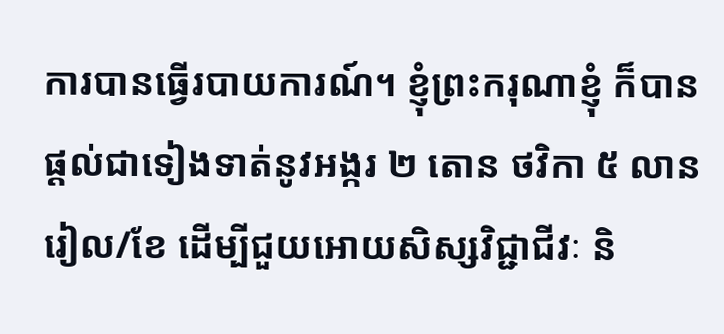ការបានធ្វើរបាយការណ៍។ ខ្ញុំព្រះករុណាខ្ញុំ ក៏បានផ្ដល់ជាទៀងទាត់នូវអង្ករ ២ តោន ថវិកា ៥ លានរៀល/ខែ ដើម្បីជួយអោយសិស្សវិជ្ជាជីវៈ និ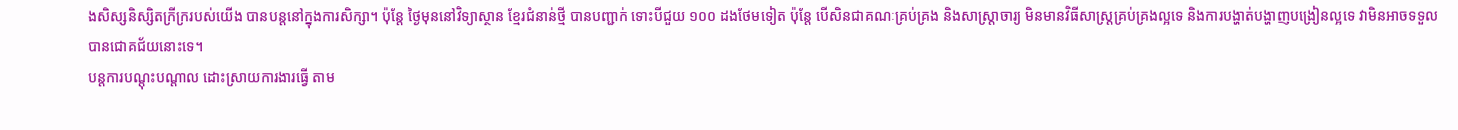ងសិស្សនិស្សិតក្រីក្ររបស់យើង បានបន្តនៅក្នុងការសិក្សា។ ប៉ុន្តែ ថ្ងៃមុននៅវិទ្យាស្ថាន ខ្មែរជំនាន់ថ្មី បានបញ្ជាក់ ទោះបីជួយ ១០០ ដងថែមទៀត ប៉ុន្តែ បើសិនជាគណៈគ្រប់គ្រង និងសាស្រ្តាចារ្យ មិនមានវិធីសាស្រ្តគ្រប់គ្រងល្អទេ និងការបង្ហាត់បង្ហាញបង្រៀនល្អទេ វាមិនអាចទទួលបានជោគជ័យនោះទេ។
បន្តការបណ្តុះបណ្តាល ដោះស្រាយការងារធ្វើ តាម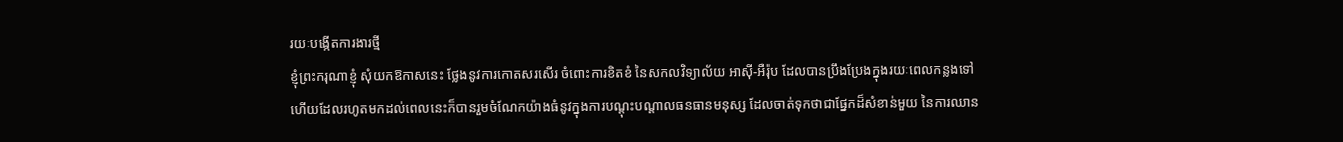រយៈបង្កើតការងារថ្មី
ខ្ញុំព្រះករុណាខ្ញុំ សុំយកឱកាសនេះ ថ្លែងនូវការកោតសរសើរ ចំពោះការខិតខំ នៃសកលវិទ្យាល័យ អាស៊ី-អឺរ៉ុប ដែលបានប្រឹងប្រែងក្នុងរយៈពេលកន្លងទៅ ហើយដែលរហូតមកដល់ពេលនេះក៏បានរួមចំណែកយ៉ាងធំនូវក្នុងការបណ្តុះបណ្តាលធនធានមនុស្ស ដែលចាត់ទុកថាជាផ្នែកដ៏សំខាន់មួយ នៃការឈាន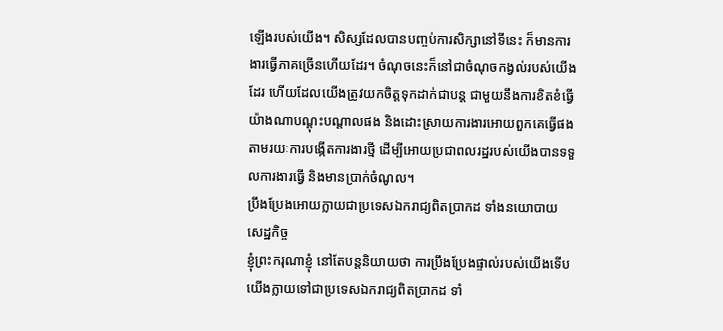ឡើងរបស់យើង។ សិស្សដែលបានបញ្ចប់ការសិក្សានៅទីនេះ ក៏មានការងារធ្វើភាគច្រើនហើយដែរ។ ចំណុចនេះក៏នៅជាចំណុចកង្វល់របស់យើងដែរ ហើយដែលយើងត្រូវយកចិត្តទុកដាក់ជាបន្ត ជាមួយនឹងការខិតខំធ្វើយ៉ាងណាបណ្តុះបណ្តាលផង និងដោះស្រាយការងារអោយពួកគេធ្វើផង តាមរយៈការបង្កើតការងារថ្មី ដើម្បីអោយប្រជាពលរដ្ឋរបស់យើងបានទទួលការងារធ្វើ និងមានប្រាក់ចំណូល។
ប្រឹងប្រែងអោយក្លាយជាប្រទេសឯករាជ្យពិតប្រាកដ ទាំងនយោបាយ សេដ្ឋកិច្ច
ខ្ញុំព្រះករុណាខ្ញុំ នៅតែបន្តនិយាយថា ការប្រឹងប្រែងផ្ទាល់របស់យើងទើបយើងក្លាយទៅជាប្រទេសឯករាជ្យពិតប្រាកដ ទាំ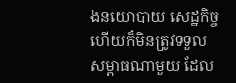ងនយោបាយ សេដ្ឋកិច្ច ហើយក៏មិនត្រូវទទួលសម្ពាធណាមួយ ដែល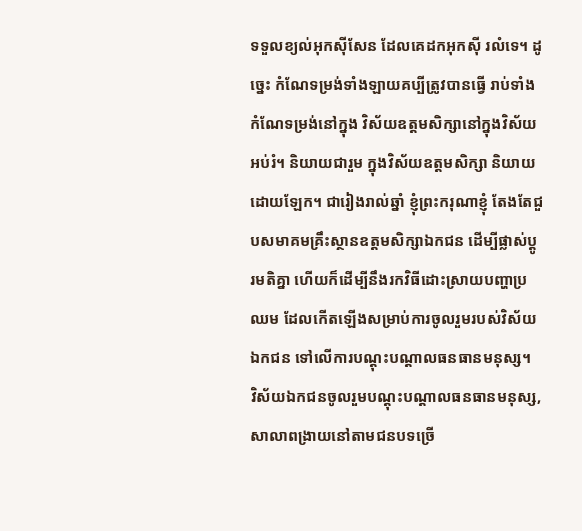ទទួលខ្យល់អុកស៊ីសែន ដែលគេដកអុកស៊ី រលំទេ។ ដូច្នេះ កំណែទម្រង់ទាំងឡាយគប្បីត្រូវបានធ្វើ រាប់ទាំងកំណែទម្រង់នៅក្នុង វិស័យឧត្តមសិក្សានៅក្នុងវិស័យអប់រំ។ និយាយជារួម ក្នុងវិស័យឧត្តមសិក្សា និយាយដោយឡែក។ ជារៀងរាល់ឆ្នាំ ខ្ញុំព្រះករុណាខ្ញុំ តែងតែជួបសមាគមគ្រឹះស្ថានឧត្តមសិក្សាឯកជន ដើម្បីផ្លាស់ប្តូរមតិគ្នា ហើយក៏ដើម្បីនឹងរកវិធីដោះស្រាយបញ្ហាប្រឈម ដែលកើតឡើងសម្រាប់ការចូលរួមរបស់វិស័យឯកជន ទៅលើការបណ្តុះបណ្តាលធនធានមនុស្ស។
វិស័យឯកជនចូលរួមបណ្តុះបណ្តាលធនធានមនុស្ស, សាលាពង្រាយនៅតាមជនបទច្រើ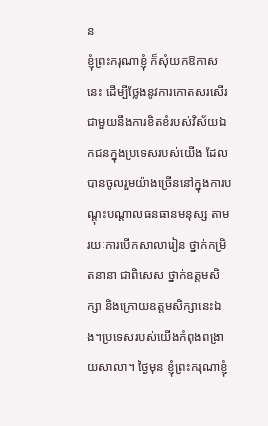ន
ខ្ញុំព្រះករុណាខ្ញុំ ក៏សុំយកឱកាសនេះ ដើម្បីថ្លែងនូវការកោតសរសើរ ជាមួយនឹងការខិតខំរបស់វិស័យឯកជនក្នុងប្រទេសរបស់យើង ដែលបានចូលរួមយ៉ាងច្រើននៅក្នុងការបណ្តុះបណ្តាលធនធានមនុស្ស តាមរយៈការបើកសាលារៀន ថ្នាក់កម្រិតនានា ជាពិសេស ថ្នាក់ឧត្តមសិក្សា និងក្រោយឧត្តមសិក្សានេះឯង។ប្រទេសរបស់យើងកំពុងពង្រាយសាលា។ ថ្ងៃមុន ខ្ញុំព្រះករុណាខ្ញុំ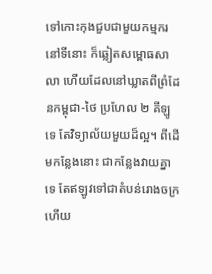ទៅកោះកុងជួបជាមួយកម្មករនៅទីនោះ ក៏ឆ្លៀតសម្ពោធសាលា ហើយដែលនៅឃ្លាតពីព្រំដែនកម្ពុជា-ថៃ ប្រហែល ២ គីឡូទេ តែវិទ្យាល័យមួយដ៏ល្អ។ ពីដើមកន្លែងនោះ ជាកន្លែងវាយគ្នាទេ តែឥឡូវទៅជាតំបន់រោងចក្រ ហើយ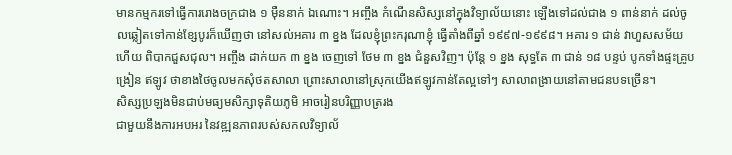មានកម្មករទៅធ្វើការរោងចក្រជាង ១ ម៉ឺននាក់ ឯណោះ។ អញ្ចឹង កំណើនសិស្សនៅក្នុងវិទ្យាល័យនោះ ឡើងទៅដល់ជាង ១ ពាន់នាក់ ដល់ចូលឆ្លៀតទៅកាន់ខ្សែបូរក៏ឃើញថា នៅសល់អគារ ៣ ខ្នង ដែលខ្ញុំព្រះករុណាខ្ញុំ ធ្វើតាំងពីឆ្នាំ ១៩៩៧-១៩៩៨។ អគារ ១ ជាន់ វាហួសសម័យហើយ ពិបាកជួសជុល។ អញ្ចឹង ដាក់យក ៣ ខ្នង ចេញទៅ ថែម ៣ ខ្នង ជំនួសវិញ។ ប៉ុន្តែ ១ ខ្នង សុទ្ធតែ ៣ ជាន់ ១៨ បន្ទប់ បូកទាំងផ្ទះគ្រូបង្រៀន ឥឡូវ ថាខាងថៃចូលមកសុំថតសាលា ព្រោះសាលានៅស្រុកយើងឥឡូវកាន់តែល្អទៅៗ សាលាពង្រាយនៅតាមជនបទច្រើន។
សិស្សប្រឡងមិនជាប់មធ្យមសិក្សាទុតិយភូមិ អាចរៀនបរិញ្ញាបត្ររង
ជាមួយនឹងការអបអរ នៃវឌ្ឍនភាពរបស់សកលវិទ្យាល័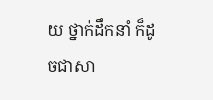យ ថ្នាក់ដឹកនាំ ក៏ដូចជាសា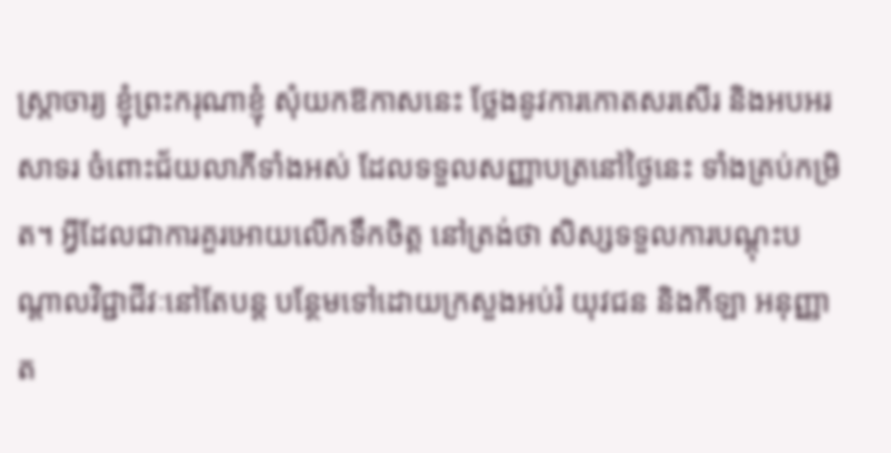ស្ត្រាចារ្យ ខ្ញុំព្រះករុណាខ្ញុំ សុំយកឱកាសនេះ ថ្លែងនូវការកោតសរសើរ និងអបអរសាទរ ចំពោះជ័យលាភីទាំងអស់ ដែលទទួលសញ្ញាបត្រនៅថ្ងៃនេះ ទាំងគ្រប់កម្រិត។ អ្វីដែលជាការគួរអោយលើកទឹកចិត្ត នៅត្រង់ថា សិស្សទទួលការបណ្តុះបណ្តាលវិជ្ជាជីវៈនៅតែបន្ត បន្ថែមទៅដោយក្រសួងអប់រំ យុវជន និងកីឡា អនុញ្ញាត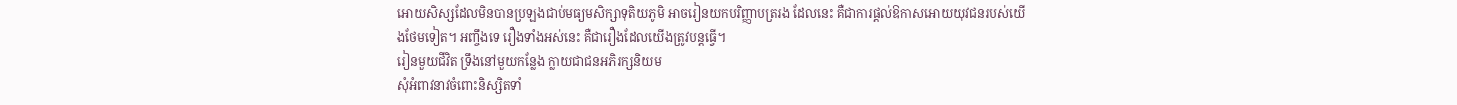អោយសិស្សដែលមិនបានប្រឡងជាប់មធ្យមសិក្សាទុតិយភូមិ អាចរៀនយកបរិញ្ញាបត្ររង ដែលនេះ គឺជាការផ្តល់ឱកាសអោយយុវជនរបស់យើងថែមទៀត។ អញ្ចឹងទេ រឿងទាំងអស់នេះ គឺជារឿងដែលយើងត្រូវបន្តធ្វើ។
រៀនមួយជីវិត ទ្រឹងនៅមួយកន្លែង ក្លាយជាជនអភិរក្សនិយម
សុំអំពាវនាវចំពោះនិស្សិតទាំ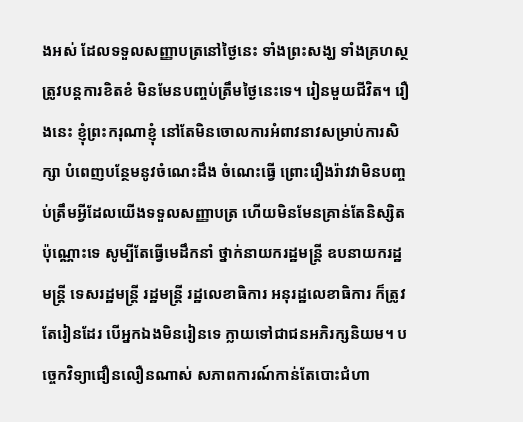ងអស់ ដែលទទួលសញ្ញាបត្រនៅថ្ងៃនេះ ទាំងព្រះសង្ឃ ទាំងគ្រហស្ថ ត្រូវបន្តការខិតខំ មិនមែនបញ្ចប់ត្រឹមថ្ងៃនេះទេ។ រៀនមួយជីវិត។ រឿងនេះ ខ្ញុំព្រះករុណាខ្ញុំ នៅតែមិនចោលការអំពាវនាវសម្រាប់ការសិក្សា បំពេញបន្ថែមនូវចំណេះដឹង ចំណេះធ្វើ ព្រោះរឿងរ៉ាវវាមិនបញ្ចប់ត្រឹមអ្វីដែលយើងទទួលសញ្ញាបត្រ ហើយមិនមែនគ្រាន់តែនិស្សិតប៉ុណ្ណោះទេ សូម្បីតែធ្វើមេដឹកនាំ ថ្នាក់នាយករដ្ឋមន្ត្រី ឧបនាយករដ្ឋមន្ត្រី ទេសរដ្ឋមន្ត្រី រដ្ឋមន្ត្រី រដ្ឋលេខាធិការ អនុរដ្ឋលេខាធិការ ក៏ត្រូវតែរៀនដែរ បើអ្នកឯងមិនរៀនទេ ក្លាយទៅជាជនអភិរក្សនិយម។ បច្ចេកវិទ្យាជឿនលឿនណាស់ សភាពការណ៍កាន់តែបោះជំហា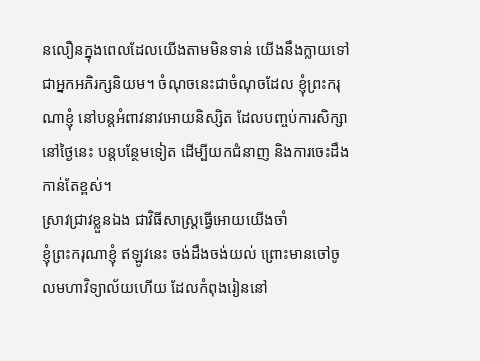នលឿនក្នុងពេលដែលយើងតាមមិនទាន់ យើងនឹងក្លាយទៅជាអ្នកអភិរក្សនិយម។ ចំណុចនេះជាចំណុចដែល ខ្ញុំព្រះករុណាខ្ញុំ នៅបន្តអំពាវនាវអោយនិស្សិត ដែលបញ្ចប់ការសិក្សានៅថ្ងៃនេះ បន្តបន្ថែមទៀត ដើម្បីយកជំនាញ និងការចេះដឹងកាន់តែខ្ពស់។
ស្រាវជ្រាវខ្លួនឯង ជាវិធីសាស្ត្រធ្វើអោយយើងចាំ
ខ្ញុំព្រះករុណាខ្ញុំ ឥឡូវនេះ ចង់ដឹងចង់យល់ ព្រោះមានចៅចូលមហាវិទ្យាល័យហើយ ដែលកំពុងរៀននៅ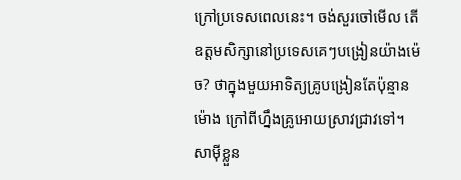ក្រៅប្រទេសពេលនេះ។ ចង់សួរចៅមើល តើឧត្តមសិក្សានៅប្រទេសគេៗបង្រៀនយ៉ាងម៉េច? ថាក្នុងមួយអាទិត្យគ្រូបង្រៀនតែប៉ុន្មានម៉ោង ក្រៅពីហ្នឹងគ្រូអោយស្រាវជ្រាវទៅ។ សាម៉ីខ្លួន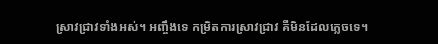ស្រាវជ្រាវទាំងអស់។ អញ្ចឹងទេ កម្រិតការស្រាវជ្រាវ គឺមិនដែលភ្លេចទេ។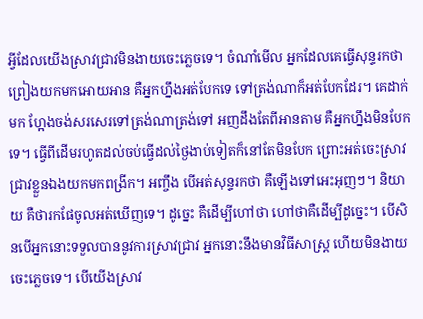អ្វីដែលយើងស្រាវជ្រាវមិនងាយចេះភ្លេចទេ។ ចំណាំមើល អ្នកដែលគេធ្វើសុន្ទរកថាព្រៀងយកមកអោយអាន គឺអ្នកហ្នឹងអត់បែកទេ ទៅត្រង់ណាក៏អត់បែកដែរ។ គេដាក់មក ហ្អែងចង់សរសេរទៅត្រង់ណាត្រង់ទៅ អញដឹងតែពីអានតាម គឺអ្នកហ្នឹងមិនបែកទេ។ ធ្វើពីដើមរហូតដល់ចប់ធ្វើដល់ថ្ងៃងាប់ទៀតក៏នៅតែមិនបែក ព្រោះអត់ចេះស្រាវជ្រាវខ្លួនឯងយកមកពង្រីក។ អញ្ចឹង បើអត់សុន្ទរកថា គឺឡើងទៅអេះអុញៗ។ និយាយ គឺថារកផែចូលអត់ឃើញទេ។ ដូច្នេះ គឺដើម្បីហៅថា ហៅថាគឺដើម្បីដូច្នេះ។ បើសិនបើអ្នកនោះទទួលបាននូវការស្រាវជ្រាវ អ្នកនោះនឹងមានវិធីសាស្ត្រ ហើយមិនងាយចេះភ្លេចទេ។ បើយើងស្រាវ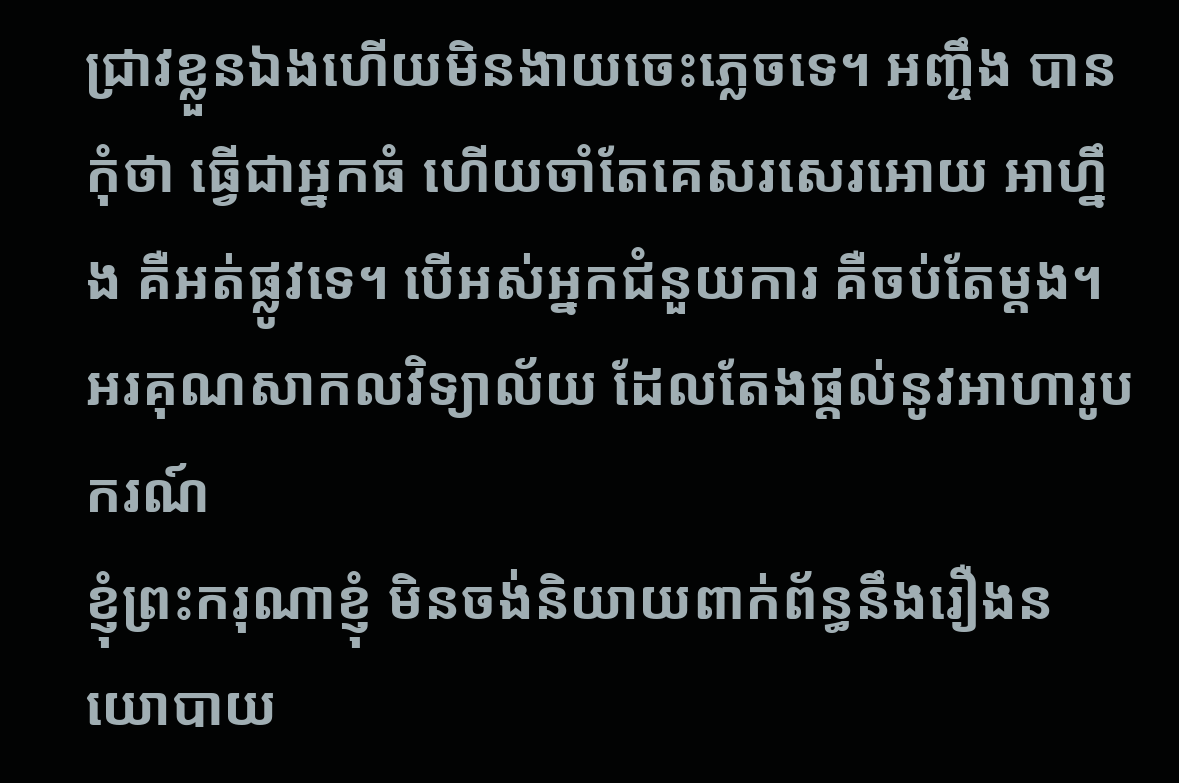ជ្រាវខ្លួនឯងហើយមិនងាយចេះភ្លេចទេ។ អញ្ចឹង បានកុំថា ធ្វើជាអ្នកធំ ហើយចាំតែគេសរសេរអោយ អាហ្នឹង គឺអត់ផ្លូវទេ។ បើអស់អ្នកជំនួយការ គឺចប់តែម្តង។
អរគុណសាកលវិទ្យាល័យ ដែលតែងផ្តល់នូវអាហារូបករណ៍
ខ្ញុំព្រះករុណាខ្ញុំ មិនចង់និយាយពាក់ព័ន្ធនឹងរឿងនយោបាយ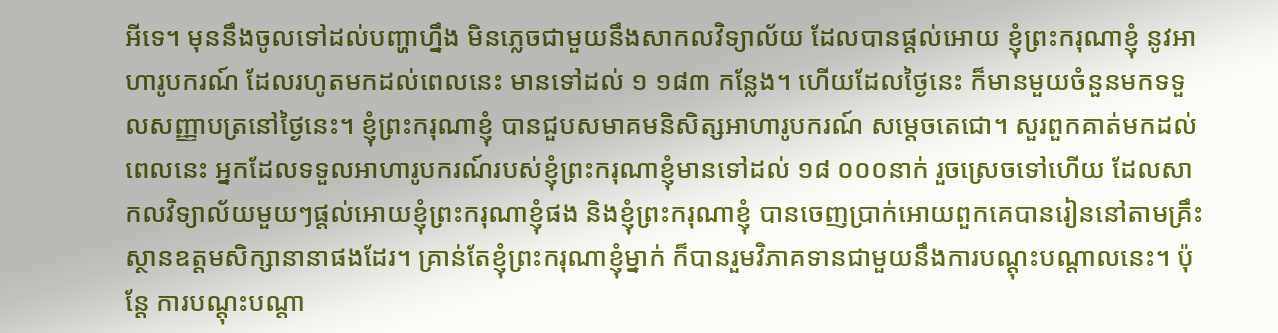អីទេ។ មុននឹងចូលទៅដល់បញ្ហាហ្នឹង មិនភ្លេចជាមួយនឹងសាកលវិទ្យាល័យ ដែលបានផ្តល់អោយ ខ្ញុំព្រះករុណាខ្ញុំ នូវអាហារូបករណ៍ ដែលរហូតមកដល់ពេលនេះ មានទៅដល់ ១ ១៨៣ កន្លែង។ ហើយដែលថ្ងៃនេះ ក៏មានមួយចំនួនមកទទួលសញ្ញាបត្រនៅថ្ងៃនេះ។ ខ្ញុំព្រះករុណាខ្ញុំ បានជួបសមាគមនិសិត្សអាហារូបករណ៍ សម្តេចតេជោ។ សួរពួកគាត់មកដល់ពេលនេះ អ្នកដែលទទួលអាហារូបករណ៍របស់ខ្ញុំព្រះករុណាខ្ញុំមានទៅដល់ ១៨ ០០០នាក់ រួចស្រេចទៅហើយ ដែលសាកលវិទ្យាល័យមួយៗផ្តល់អោយខ្ញុំព្រះករុណាខ្ញុំផង និងខ្ញុំព្រះករុណាខ្ញុំ បានចេញប្រាក់អោយពួកគេបានរៀននៅតាមគ្រឹះស្ថានឧត្តមសិក្សានានាផងដែរ។ គ្រាន់តែខ្ញុំព្រះករុណាខ្ញុំម្នាក់ ក៏បានរួមវិភាគទានជាមួយនឹងការបណ្តុះបណ្តាលនេះ។ ប៉ុន្តែ ការបណ្តុះបណ្តា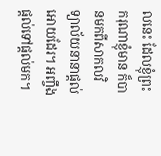លនេះ ដែលខ្ញុំព្រះករុណាខ្ញុំមាន ក៏បានមកពីសាកលវិទ្យាល័យនានាផ្តល់អោយដែរ។ អញ្ចឹង ផ្តល់ទៅផ្តល់មក។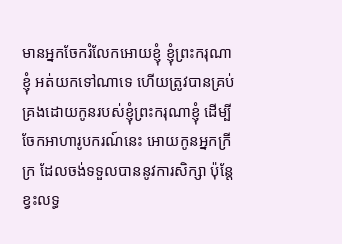មានអ្នកចែករំលែកអោយខ្ញុំ ខ្ញុំព្រះករុណាខ្ញុំ អត់យកទៅណាទេ ហើយត្រូវបានគ្រប់គ្រងដោយកូនរបស់ខ្ញុំព្រះករុណាខ្ញុំ ដើម្បីចែកអាហារូបករណ៍នេះ អោយកូនអ្នកក្រីក្រ ដែលចង់ទទួលបាននូវការសិក្សា ប៉ុន្តែ ខ្វះលទ្ធ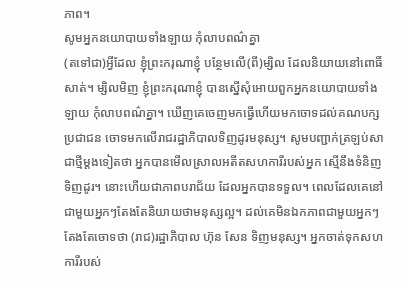ភាព។
សូមអ្នកនយោបាយទាំងឡាយ កុំលាបពណ៌គ្នា
(តទៅជា)អ្វីដែល ខ្ញុំព្រះករុណាខ្ញុំ បន្ថែមលើ(ពី)ម្សិល ដែលនិយាយនៅពោធិ៍សាត់។ ម្សិលមិញ ខ្ញុំព្រះករុណាខ្ញុំ បានស្នើសុំអោយពួកអ្នកនយោបាយទាំងឡាយ កុំលាបពណ៌គ្នា។ ឃើញគេចេញមកធ្វើហើយមកចោទដល់គណបក្សប្រជាជន ចោទមកលើរាជរដ្ឋាភិបាលទិញដូរមនុស្ស។ សូមបញ្ជាក់ត្រឡប់សាជាថ្មីម្តងទៀតថា អ្នកបានមើលស្រាលអតីតសហការីរបស់អ្នក ស្មើនឹងទំនិញទិញដូរ។ នោះហើយជាភាពបរាជ័យ ដែលអ្នកបានទទួល។ ពេលដែលគេនៅជាមួយអ្នកៗតែងតែនិយាយថាមនុស្សល្អ។ ដល់គេមិនឯកភាពជាមួយអ្នកៗតែងតែចោទថា (រាជ)រដ្ឋាភិបាល ហ៊ុន សែន ទិញមនុស្ស។ អ្នកចាត់ទុកសហការីរបស់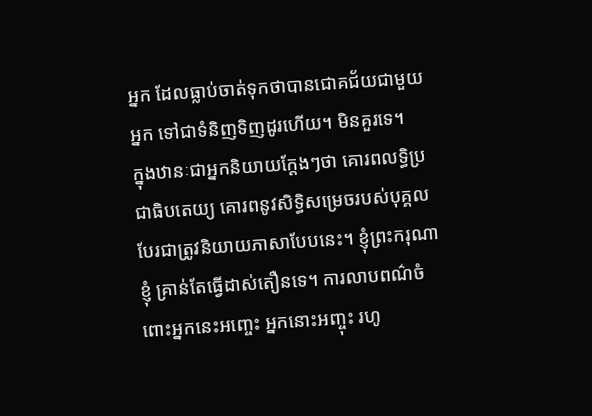អ្នក ដែលធ្លាប់ចាត់ទុកថាបានជោគជ័យជាមួយអ្នក ទៅជាទំនិញទិញដូរហើយ។ មិនគួរទេ។
ក្នុងឋានៈជាអ្នកនិយាយក្តែងៗថា គោរពលទ្ធិប្រជាធិបតេយ្យ គោរពនូវសិទ្ធិសម្រេចរបស់បុគ្គល បែរជាត្រូវនិយាយភាសាបែបនេះ។ ខ្ញុំព្រះករុណាខ្ញុំ គ្រាន់តែធ្វើដាស់តឿនទេ។ ការលាបពណ៌ចំពោះអ្នកនេះអញ្ចេះ អ្នកនោះអញ្ចុះ រហូ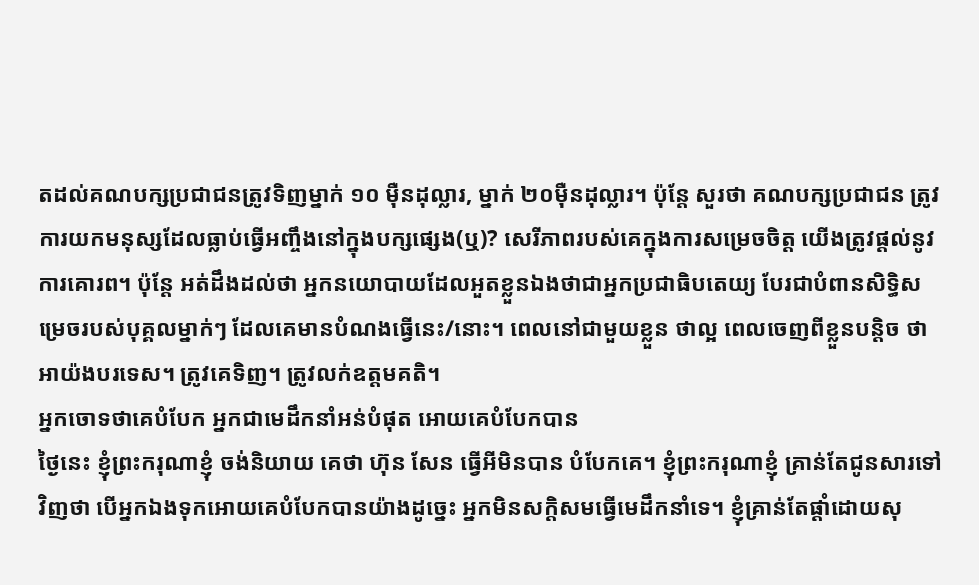តដល់គណបក្សប្រជាជនត្រូវទិញម្នាក់ ១០ ម៉ឺនដុល្លារ, ម្នាក់ ២០ម៉ឺនដុល្លារ។ ប៉ុន្តែ សួរថា គណបក្សប្រជាជន ត្រូវការយកមនុស្សដែលធ្លាប់ធ្វើអញ្ចឹងនៅក្នុងបក្សផ្សេង(ឬ)? សេរីភាពរបស់គេក្នុងការសម្រេចចិត្ត យើងត្រូវផ្តល់នូវការគោរព។ ប៉ុន្តែ អត់ដឹងដល់ថា អ្នកនយោបាយដែលអួតខ្លួនឯងថាជាអ្នកប្រជាធិបតេយ្យ បែរជាបំពានសិទ្ធិសម្រេចរបស់បុគ្គលម្នាក់ៗ ដែលគេមានបំណងធ្វើនេះ/នោះ។ ពេលនៅជាមួយខ្លួន ថាល្អ ពេលចេញពីខ្លួនបន្តិច ថាអាយ៉ងបរទេស។ ត្រូវគេទិញ។ ត្រូវលក់ឧត្តមគតិ។
អ្នកចោទថាគេបំបែក អ្នកជាមេដឹកនាំអន់បំផុត អោយគេបំបែកបាន
ថ្ងៃនេះ ខ្ញុំព្រះករុណាខ្ញុំ ចង់និយាយ គេថា ហ៊ុន សែន ធ្វើអីមិនបាន បំបែកគេ។ ខ្ញុំព្រះករុណាខ្ញុំ គ្រាន់តែជូនសារទៅវិញថា បើអ្នកឯងទុកអោយគេបំបែកបានយ៉ាងដូច្នេះ អ្នកមិនសក្តិសមធ្វើមេដឹកនាំទេ។ ខ្ញុំគ្រាន់តែផ្តាំដោយសុ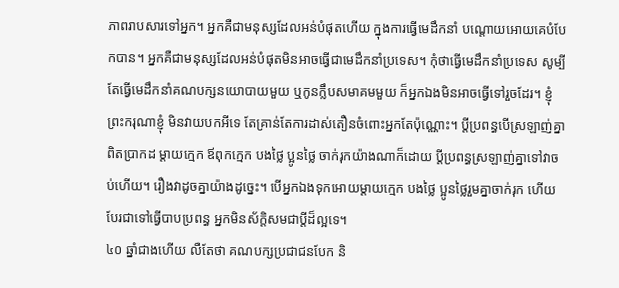ភាពរាបសារទៅអ្នក។ អ្នកគឺជាមនុស្សដែលអន់បំផុតហើយ ក្នុងការធ្វើមេដឹកនាំ បណ្តោយអោយគេបំបែកបាន។ អ្នកគឺជាមនុស្សដែលអន់បំផុតមិនអាចធ្វើជាមេដឹកនាំប្រទេស។ កុំថាធ្វើមេដឹកនាំប្រទេស សូម្បីតែធ្វើមេដឹកនាំគណបក្សនយោបាយមួយ ឬកូនក្លឹបសមាគមមួយ ក៏អ្នកឯងមិនអាចធ្វើទៅរួចដែរ។ ខ្ញុំព្រះករុណាខ្ញុំ មិនវាយបកអីទេ តែគ្រាន់តែការដាស់តឿនចំពោះអ្នកតែប៉ុណ្ណោះ។ ប្តីប្រពន្ធបើស្រឡាញ់គ្នាពិតប្រាកដ ម្តាយក្មេក ឪពុកក្មេក បងថ្លៃ ប្អូនថ្លៃ ចាក់រុកយ៉ាងណាក៏ដោយ ប្តីប្រពន្ធស្រឡាញ់គ្នាទៅវាចប់ហើយ។ រឿងវាដូចគ្នាយ៉ាងដូច្នេះ។ បើអ្នកឯងទុកអោយម្តាយក្មេក បងថ្លៃ ប្អូនថ្លៃរួមគ្នាចាក់រុក ហើយបែរជាទៅធ្វើបាបប្រពន្ធ អ្នកមិនស័ក្តិសមជាប្តីដ៏ល្អទេ។
៤០ ឆ្នាំជាងហើយ លឺតែថា គណបក្សប្រជាជនបែក និ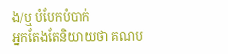ង/ឬ បំបែកបំបាក់
អ្នកតែងតែនិយាយថា គណប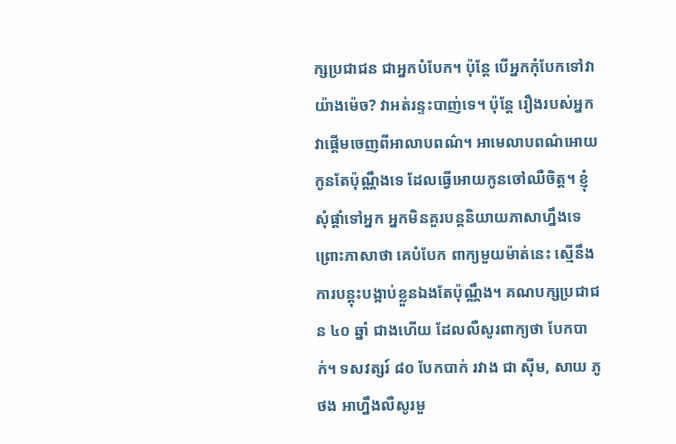ក្សប្រជាជន ជាអ្នកបំបែក។ ប៉ុន្តែ បើអ្នកកុំបែកទៅវាយ៉ាងម៉េច? វាអត់រន្ទះបាញ់ទេ។ ប៉ុន្តែ រឿងរបស់អ្នកវាផ្តើមចេញពីអាលាបពណ៌។ អាមេលាបពណ៌អោយកូនតែប៉ុណ្ណឹងទេ ដែលធ្វើអោយកូនចៅឈឺចិត្ត។ ខ្ញុំសុំផ្ដាំទៅអ្នក អ្នកមិនគួរបន្តនិយាយភាសាហ្នឹងទេ ព្រោះភាសាថា គេបំបែក ពាក្យមួយម៉ាត់នេះ ស្មើនឹងការបន្តុះបង្អាប់ខ្លួនឯងតែប៉ុណ្ណឹង។ គណបក្សប្រជាជន ៤០ ឆ្នាំ ជាងហើយ ដែលលឺសូរពាក្យថា បែកបាក់។ ទសវត្សរ៍ ៨០ បែកបាក់ រវាង ជា ស៊ីម, សាយ ភូថង អាហ្នឹងលឺសូរមួ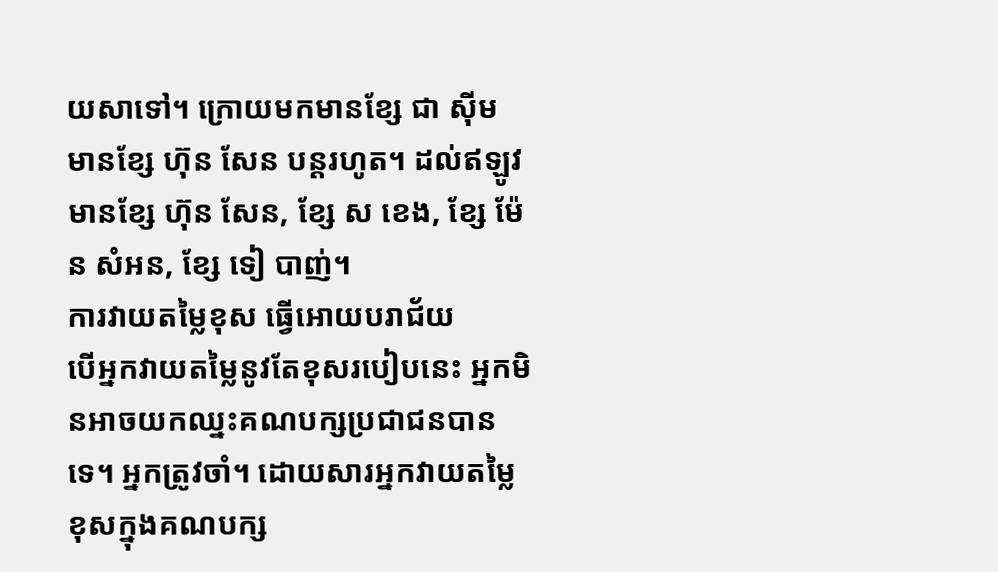យសាទៅ។ ក្រោយមកមានខ្សែ ជា ស៊ីម មានខ្សែ ហ៊ុន សែន បន្តរហូត។ ដល់ឥឡូវមានខ្សែ ហ៊ុន សែន, ខ្សែ ស ខេង, ខ្សែ ម៉ែន សំអន, ខ្សែ ទៀ បាញ់។
ការវាយតម្លៃខុស ធ្វើអោយបរាជ័យ
បើអ្នកវាយតម្លៃនូវតែខុសរបៀបនេះ អ្នកមិនអាចយកឈ្នះគណបក្សប្រជាជនបានទេ។ អ្នកត្រូវចាំ។ ដោយសារអ្នកវាយតម្លៃខុសក្នុងគណបក្ស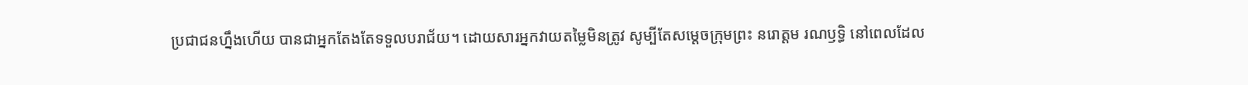ប្រជាជនហ្នឹងហើយ បានជាអ្នកតែងតែទទួលបរាជ័យ។ ដោយសារអ្នកវាយតម្លៃមិនត្រូវ សូម្បីតែសម្ដេចក្រុមព្រះ នរោត្តម រណឫទ្ធិ នៅពេលដែល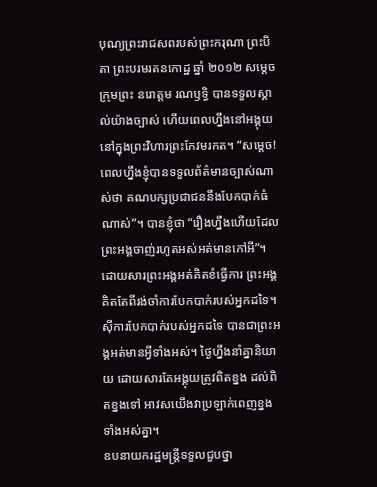បុណ្យព្រះរាជសពរបស់ព្រះករុណា ព្រះបិតា ព្រះបរមរតនកោដ្ឋ ឆ្នាំ ២០១២ សម្ដេចក្រុមព្រះ នរោត្តម រណឫទ្ធិ បានទទួលស្គាល់យ៉ាងច្បាស់ ហើយពេលហ្នឹងនៅអង្គុយនៅក្នុងព្រះវិហារព្រះកែវមរកត។ “សម្ដេច! ពេលហ្នឹងខ្ញុំបានទទួលព័ត៌មានច្បាស់ណាស់ថា គណបក្សប្រជាជននឹងបែកបាក់ធំណាស់”។ បានខ្ញុំថា “រឿងហ្នឹងហើយដែលព្រះអង្គចាញ់រហូតអស់អត់មានកៅអី”។ ដោយសារព្រះអង្គអត់គិតខំធ្វើការ ព្រះអង្គគិតតែពីរង់ចាំការបែកបាក់របស់អ្នកដទៃ។ ស៊ីការបែកបាក់របស់អ្នកដទៃ បានជាព្រះអង្គអត់មានអ្វីទាំងអស់។ ថ្ងៃហ្នឹងនាំគ្នានិយាយ ដោយសារតែអង្គុយត្រូវពិតខ្នង ដល់ពិតខ្នងទៅ អាវសយើងវាប្រឡាក់ពេញខ្នងទាំងអស់គ្នា។
ឧបនាយករដ្ឋមន្ត្រីទទួលជួបថ្នា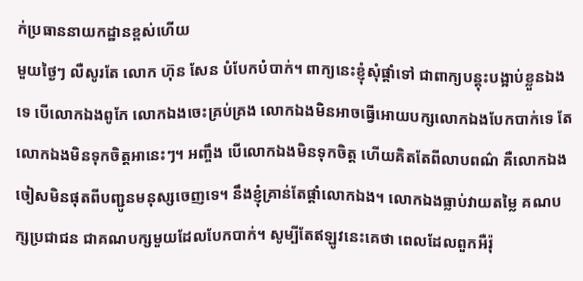ក់ប្រធាននាយកដ្ឋានខ្ពស់ហើយ
មួយថ្ងៃៗ លឺសូរតែ លោក ហ៊ុន សែន បំបែកបំបាក់។ ពាក្យនេះខ្ញុំសុំផ្ដាំទៅ ជាពាក្យបន្តុះបង្អាប់ខ្លួនឯងទេ បើលោកឯងពូកែ លោកឯងចេះគ្រប់គ្រង លោកឯងមិនអាចធ្វើអោយបក្សលោកឯងបែកបាក់ទេ តែលោកឯងមិនទុកចិត្តអានេះៗ។ អញ្ចឹង បើលោកឯងមិនទុកចិត្ត ហើយគិតតែពីលាបពណ៌ គឺលោកឯងចៀសមិនផុតពីបញ្ជូនមនុស្សចេញទេ។ នឹងខ្ញុំគ្រាន់តែផ្ដាំលោកឯង។ លោកឯងធ្លាប់វាយតម្លៃ គណបក្សប្រជាជន ជាគណបក្សមួយដែលបែកបាក់។ សូម្បីតែឥឡូវនេះគេថា ពេលដែលពួកអឺរ៉ុ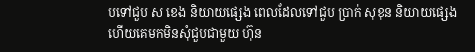បទៅជួប ស ខេង និយាយផ្សេង ពេលដែលទៅជួប ប្រាក់ សុខុន និយាយផ្សេង ហើយគេមកមិនសុំជួបជាមួយ ហ៊ុន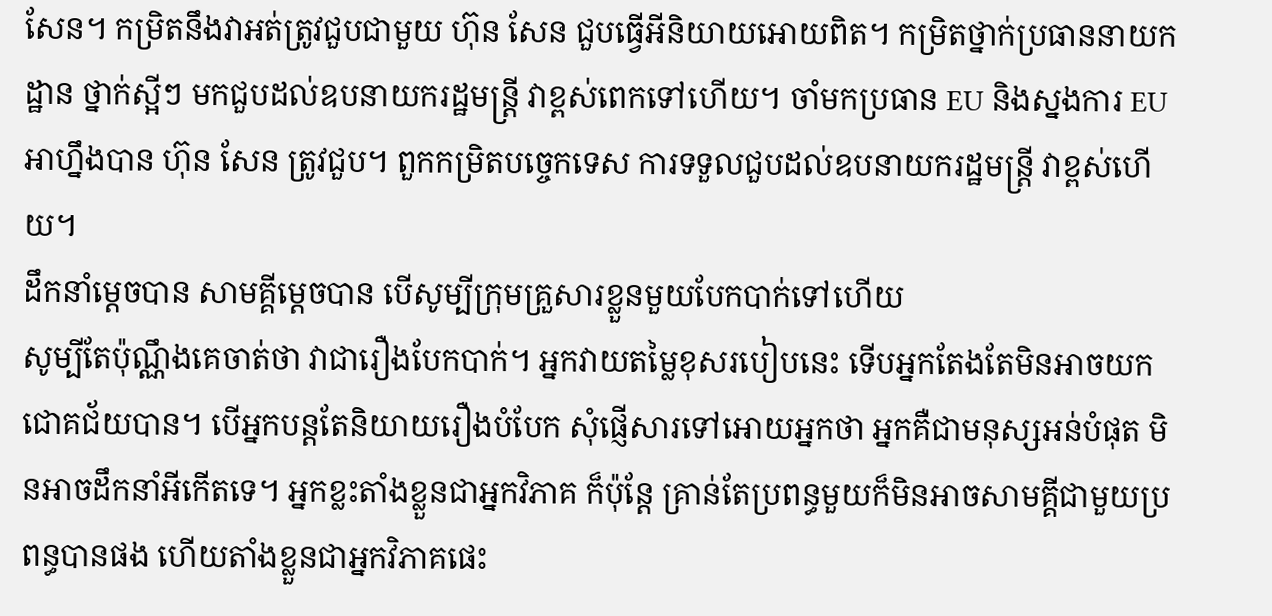សែន។ កម្រិតនឹងវាអត់ត្រូវជួបជាមួយ ហ៊ុន សែន ជួបធ្វើអីនិយាយអោយពិត។ កម្រិតថ្នាក់ប្រធាននាយកដ្ឋាន ថ្នាក់ស្អីៗ មកជួបដល់ឧបនាយករដ្ឋមន្ត្រី វាខ្ពស់ពេកទៅហើយ។ ចាំមកប្រធាន EU និងស្នងការ EU អាហ្នឹងបាន ហ៊ុន សែន ត្រូវជួប។ ពួកកម្រិតបច្ចេកទេស ការទទួលជួបដល់ឧបនាយករដ្ឋមន្ត្រី វាខ្ពស់ហើយ។
ដឹកនាំម្តេចបាន សាមគ្គីម្តេចបាន បើសូម្បីក្រុមគ្រួសារខ្លួនមួយបែកបាក់ទៅហើយ
សូម្បីតែប៉ុណ្ណឹងគេចាត់ថា វាជារឿងបែកបាក់។ អ្នកវាយតម្លៃខុសរបៀបនេះ ទើបអ្នកតែងតែមិនអាចយកជោគជ័យបាន។ បើអ្នកបន្តតែនិយាយរឿងបំបែក សុំផ្ញើសារទៅអោយអ្នកថា អ្នកគឺជាមនុស្សអន់បំផុត មិនអាចដឹកនាំអីកើតទេ។ អ្នកខ្លះតាំងខ្លួនជាអ្នកវិភាគ ក៏ប៉ុន្តែ គ្រាន់តែប្រពន្ធមួយក៏មិនអាចសាមគ្គីជាមួយប្រពន្ធបានផង ហើយតាំងខ្លួនជាអ្នកវិភាគផេះ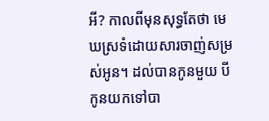អី? កាលពីមុនសុទ្ធតែថា មេឃស្រទំដោយសារចាញ់សម្រស់អូន។ ដល់បានកូនមួយ បីកូនយកទៅបា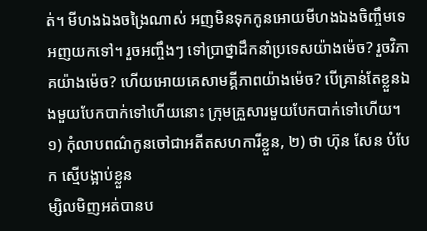ត់។ មីហងឯងចង្រៃណាស់ អញមិនទុកកូនអោយមីហងឯងចិញ្ចឹមទេ អញយកទៅ។ រួចអញ្ចឹងៗ ទៅប្រាថ្នាដឹកនាំប្រទេសយ៉ាងម៉េច? រួចវិភាគយ៉ាងម៉េច? ហើយអោយគេសាមគ្គីភាពយ៉ាងម៉េច? បើគ្រាន់តែខ្លួនឯងមួយបែកបាក់ទៅហើយនោះ ក្រុមគ្រួសារមួយបែកបាក់ទៅហើយ។
១) កុំលាបពណ៌កូនចៅជាអតីតសហការីខ្លួន, ២) ថា ហ៊ុន សែន បំបែក ស្មើបង្អាប់ខ្លួន
ម្សិលមិញអត់បានប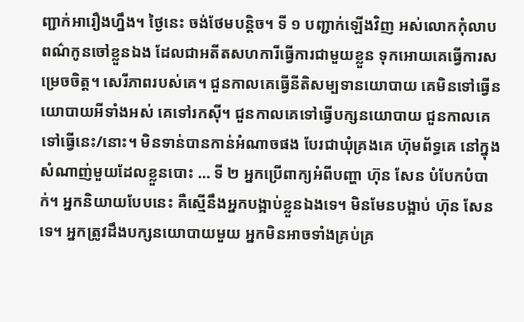ញ្ជាក់អារឿងហ្នឹង។ ថ្ងៃនេះ ចង់ថែមបន្តិច។ ទី ១ បញ្ជាក់ឡើងវិញ អស់លោកកុំលាបពណ៌កូនចៅខ្លួនឯង ដែលជាអតីតសហការីធ្វើការជាមួយខ្លួន ទុកអោយគេធ្វើការសម្រេចចិត្ត។ សេរីភាពរបស់គេ។ ជួនកាលគេធ្វើនីតិសម្បទានយោបាយ គេមិនទៅធ្វើនយោបាយអីទាំងអស់ គេទៅរកស៊ី។ ជួនកាលគេទៅធ្វើបក្សនយោបាយ ជួនកាលគេទៅធ្វើនេះ/នោះ។ មិនទាន់បានកាន់អំណាចផង បែរជាឃុំគ្រងគេ ហ៊ុមព័ទ្ធគេ នៅក្នុងសំណាញ់មួយដែលខ្លួនបោះ … ទី ២ អ្នកប្រើពាក្យអំពីបញ្ហា ហ៊ុន សែន បំបែកបំបាក់។ អ្នកនិយាយបែបនេះ គឺស្មើនឹងអ្នកបង្អាប់ខ្លួនឯងទេ។ មិនមែនបង្អាប់ ហ៊ុន សែន ទេ។ អ្នកត្រូវដឹងបក្សនយោបាយមួយ អ្នកមិនអាចទាំងគ្រប់គ្រ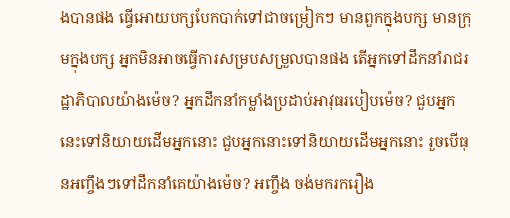ងបានផង ធ្វើអោយបក្សបែកបាក់ទៅជាចម្រៀកៗ មានពួកក្នុងបក្ស មានក្រុមក្នុងបក្ស អ្នកមិនអាចធ្វើការសម្របសម្រួលបានផង តើអ្នកទៅដឹកនាំរាជរដ្ឋាភិបាលយ៉ាងម៉េច? អ្នកដឹកនាំកម្លាំងប្រដាប់អាវុធរបៀបម៉េច? ជួបអ្នកនេះទៅនិយាយដើមអ្នកនោះ ជួបអ្នកនោះទៅនិយាយដើមអ្នកនោះ រួចបើធុនអញ្ចឹងៗទៅដឹកនាំគេយ៉ាងម៉េច? អញ្ចឹង ចង់មករករឿង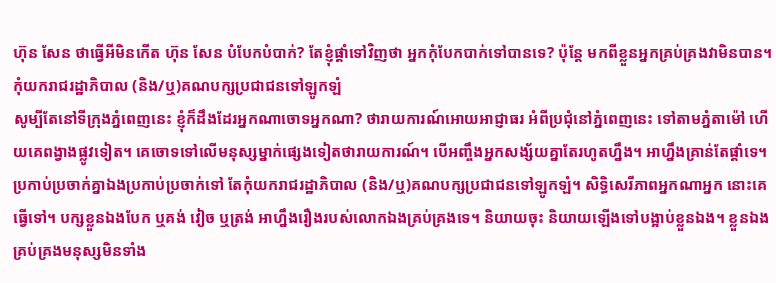ហ៊ុន សែន ថាធ្វើអីមិនកើត ហ៊ុន សែន បំបែកបំបាក់? តែខ្ញុំផ្តាំទៅវិញថា អ្នកកុំបែកបាក់ទៅបានទេ? ប៉ុន្តែ មកពីខ្លួនអ្នកគ្រប់គ្រងវាមិនបាន។
កុំយករាជរដ្ឋាភិបាល (និង/ឬ)គណបក្សប្រជាជនទៅឡូកឡំ
សូម្បីតែនៅទីក្រុងភ្នំពេញនេះ ខ្ញុំក៏ដឹងដែរអ្នកណាចោទអ្នកណា? ថារាយការណ៍អោយអាជ្ញាធរ អំពីប្រជុំនៅភ្នំពេញនេះ ទៅតាមភ្នំតាម៉ៅ ហើយគេពង្វាងផ្លូវទៀត។ គេចោទទៅលើមនុស្សម្នាក់ផ្សេងទៀតថារាយការណ៍។ បើអញ្ចឹងអ្នកសង្ស័យគ្នាតែរហូតហ្នឹង។ អាហ្នឹងគ្រាន់តែផ្តាំទេ។ ប្រកាប់ប្រចាក់គ្នាឯងប្រកាប់ប្រចាក់ទៅ តែកុំយករាជរដ្ឋាភិបាល (និង/ឬ)គណបក្សប្រជាជនទៅឡូកឡំ។ សិទ្ធិសេរីភាពអ្នកណាអ្នក នោះគេធ្វើទៅ។ បក្សខ្លួនឯងបែក ឬគង់ វៀច ឬត្រង់ អាហ្នឹងរឿងរបស់លោកឯងគ្រប់គ្រងទេ។ និយាយចុះ និយាយឡើងទៅបង្អាប់ខ្លួនឯង។ ខ្លួនឯងគ្រប់គ្រងមនុស្សមិនទាំង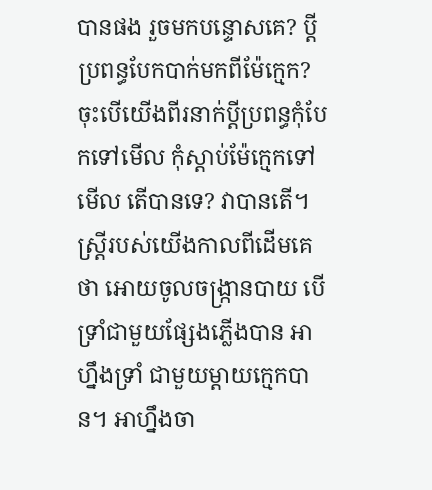បានផង រួចមកបន្ទោសគេ? ប្តីប្រពន្ធបែកបាក់មកពីម៉ែក្មេក? ចុះបើយើងពីរនាក់ប្តីប្រពន្ធកុំបែកទៅមើល កុំស្តាប់ម៉ែក្មេកទៅមើល តើបានទេ? វាបានតើ។ ស្ត្រីរបស់យើងកាលពីដើមគេថា អោយចូលចង្ក្រានបាយ បើទ្រាំជាមួយផ្សែងភ្លើងបាន អាហ្នឹងទ្រាំ ជាមួយម្តាយក្មេកបាន។ អាហ្នឹងចា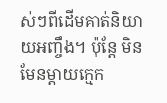ស់ៗពីដើមគាត់និយាយអញ្ចឹង។ ប៉ុន្តែ មិនមែនម្តាយក្មេក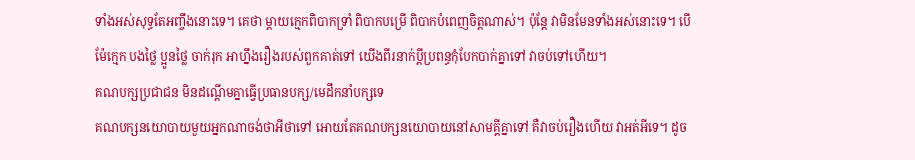ទាំងអស់សុទ្ធតែអញ្ចឹងនោះទេ។ គេថា ម្តាយក្មេកពិបាកទ្រាំ ពិបាកបម្រើ ពិបាកបំពេញចិត្តណាស់។ ប៉ុន្តែ វាមិនមែនទាំងអស់នោះទេ។ បើម៉ែក្មេក បងថ្លៃ ប្អូនថ្លៃ ចាក់រុក អាហ្នឹងរឿងរបស់ពួកគាត់ទៅ យើងពីរនាក់ប្តីប្រពន្ធកុំបែកបាក់គ្នាទៅ វាចប់ទៅហើយ។
គណបក្សប្រជាជន មិនដណ្តើមគ្នាធ្វើប្រធានបក្ស/មេដឹកនាំបក្សទេ
គណបក្សនយោបាយមួយអ្នកណាចង់ថាអីថាទៅ អោយតែគណបក្សនយោបាយនៅសាមគ្គីគ្នាទៅ គឺវាចប់រឿងហើយ វាអត់អីទេ។ ដូច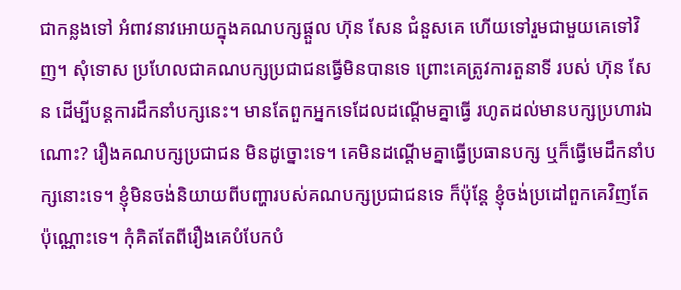ជាកន្លងទៅ អំពាវនាវអោយក្នុងគណបក្សផ្តួល ហ៊ុន សែន ជំនួសគេ ហើយទៅរួមជាមួយគេទៅវិញ។ សុំទោស ប្រហែលជាគណបក្សប្រជាជនធ្វើមិនបានទេ ព្រោះគេត្រូវការតួនាទី របស់ ហ៊ុន សែន ដើម្បីបន្តការដឹកនាំបក្សនេះ។ មានតែពួកអ្នកទេដែលដណ្តើមគ្នាធ្វើ រហូតដល់មានបក្សប្រហារឯណោះ? រឿងគណបក្សប្រជាជន មិនដូច្នោះទេ។ គេមិនដណ្តើមគ្នាធ្វើប្រធានបក្ស ឬក៏ធ្វើមេដឹកនាំបក្សនោះទេ។ ខ្ញុំមិនចង់និយាយពីបញ្ហារបស់គណបក្សប្រជាជនទេ ក៏ប៉ុន្តែ ខ្ញុំចង់ប្រដៅពួកគេវិញតែប៉ុណ្ណោះទេ។ កុំគិតតែពីរឿងគេបំបែកបំ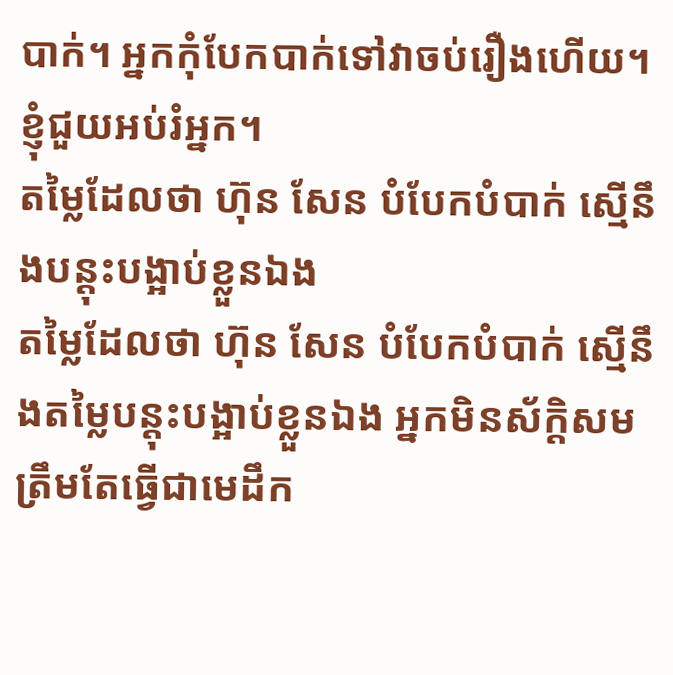បាក់។ អ្នកកុំបែកបាក់ទៅវាចប់រឿងហើយ។ ខ្ញុំជួយអប់រំអ្នក។
តម្លៃដែលថា ហ៊ុន សែន បំបែកបំបាក់ ស្មើនឹងបន្តុះបង្អាប់ខ្លួនឯង
តម្លៃដែលថា ហ៊ុន សែន បំបែកបំបាក់ ស្មើនឹងតម្លៃបន្តុះបង្អាប់ខ្លួនឯង អ្នកមិនស័ក្តិសមត្រឹមតែធ្វើជាមេដឹក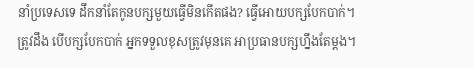នាំប្រទេសទេ ដឹកនាំតែកូនបក្សមួយធ្វើមិនកើតផង? ធ្វើអោយបក្សបែកបាក់។ ត្រូវដឹង បើបក្សបែកបាក់ អ្នកទទួលខុសត្រូវមុនគេ អាប្រធានបក្សហ្នឹងតែម្តង។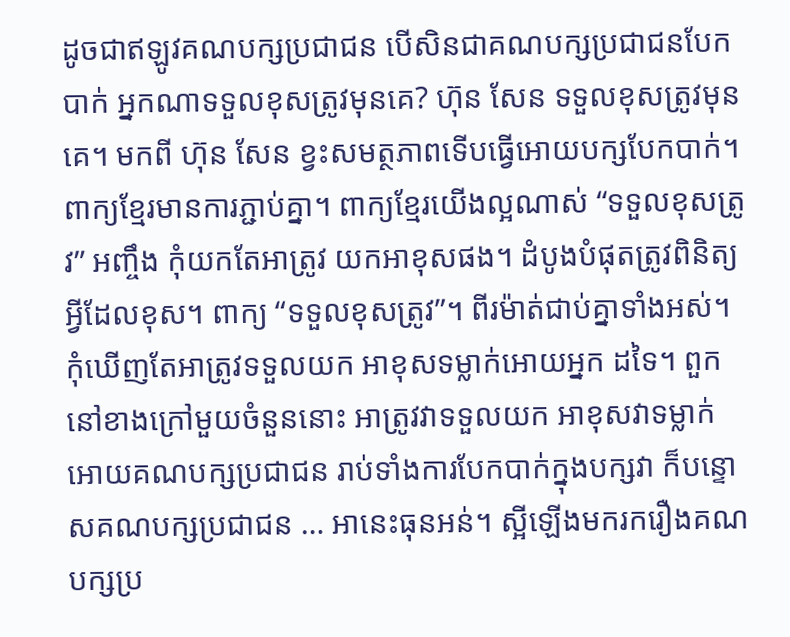ដូចជាឥឡូវគណបក្សប្រជាជន បើសិនជាគណបក្សប្រជាជនបែកបាក់ អ្នកណាទទួលខុសត្រូវមុនគេ? ហ៊ុន សែន ទទួលខុសត្រូវមុនគេ។ មកពី ហ៊ុន សែន ខ្វះសមត្ថភាពទើបធ្វើអោយបក្សបែកបាក់។ ពាក្យខ្មែរមានការភ្ជាប់គ្នា។ ពាក្យខ្មែរយើងល្អណាស់ “ទទួលខុសត្រូវ” អញ្ចឹង កុំយកតែអាត្រូវ យកអាខុសផង។ ដំបូងបំផុតត្រូវពិនិត្យអ្វីដែលខុស។ ពាក្យ “ទទួលខុសត្រូវ”។ ពីរម៉ាត់ជាប់គ្នាទាំងអស់។ កុំឃើញតែអាត្រូវទទួលយក អាខុសទម្លាក់អោយអ្នក ដទៃ។ ពួកនៅខាងក្រៅមួយចំនួននោះ អាត្រូវវាទទួលយក អាខុសវាទម្លាក់អោយគណបក្សប្រជាជន រាប់ទាំងការបែកបាក់ក្នុងបក្សវា ក៏បន្ទោសគណបក្សប្រជាជន … អានេះធុនអន់។ ស្អីឡើងមករករឿងគណបក្សប្រ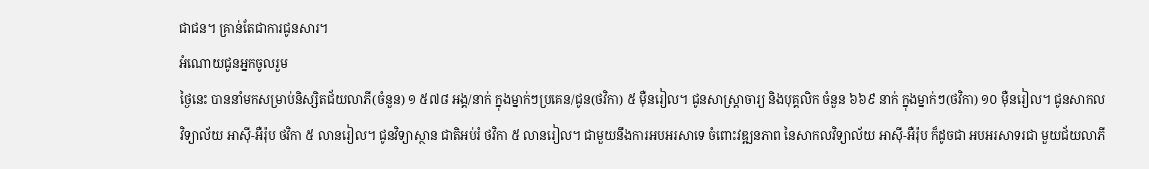ជាជន។ គ្រាន់តែជាការជូនសារ។
អំណោយជូនអ្នកចូលរួម
ថ្ងៃនេះ បាននាំមកសម្រាប់និស្សិតជ័យលាភី(ចំនួន) ១ ៥៧៨ អង្គ/នាក់ ក្នុងម្នាក់ៗប្រគេន/ជូន(ថវិកា) ៥ ម៉ឺនរៀល។ ជូនសាស្ត្រាចារ្យ និងបុគ្គលិក ចំនួន ៦៦៩ នាក់ ក្នុងម្នាក់ៗ(ថវិកា) ១០ ម៉ឺនរៀល។ ជូនសាកលវិទ្យាល័យ អាស៊ី-អឺរ៉ុប ថវិកា ៥ លានរៀល។ ជូនវិទ្យាស្ថាន ជាតិអប់រំ ថវិកា ៥ លានរៀល។ ជាមួយនឹងការអបអរសាទេ ចំពោះវឌ្ឍនភាព នៃសាកលវិទ្យាល័យ អាស៊ី-អឺរ៉ុប ក៏ដូចជា អបអរសាទរជា មួយជ័យលាភី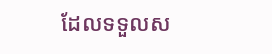ដែលទទួលស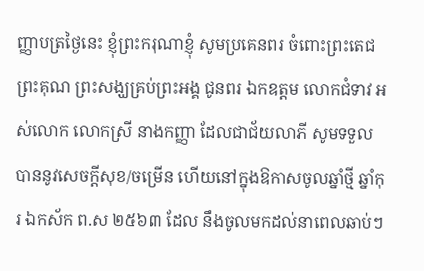ញ្ញាបត្រថ្ងៃនេះ ខ្ញុំព្រះករុណាខ្ញុំ សូមប្រគេនពរ ចំពោះព្រះតេជព្រះគុណ ព្រះសង្ឃគ្រប់ព្រះអង្គ ជូនពរ ឯកឧត្តម លោកជំទាវ អស់លោក លោកស្រី នាងកញ្ញា ដែលជាជ័យលាភី សូមទទួលបាននូវសេចក្តីសុខ/ចម្រើន ហើយនៅក្នុងឱកាសចូលឆ្នាំថ្មី ឆ្នាំកុរ ឯកស័ក ព.ស ២៥៦៣ ដែល នឹងចូលមកដល់នាពេលឆាប់ៗ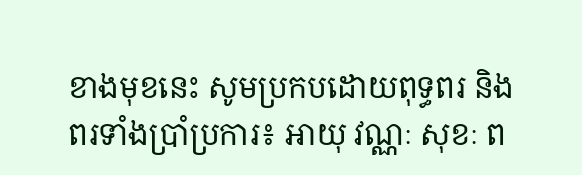ខាងមុខនេះ សូមប្រកបដោយពុទ្ធពរ និងពរទាំងប្រាំប្រការ៖ អាយុ វណ្ណៈ សុខៈ ព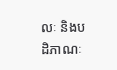លៈ និងបដិភាណៈ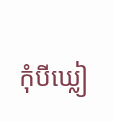កុំបីឃ្លៀ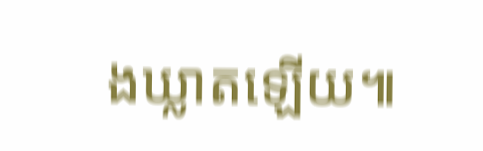ងឃ្លាតឡើយ៕